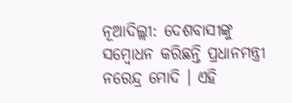ନୂଆଦିଲ୍ଲୀ: ଦେଶବାସୀଙ୍କୁ ସମ୍ବୋଧନ କରିଛନ୍ତି ପ୍ରଧାନମନ୍ତ୍ରୀ ନରେନ୍ଦ୍ର ମୋଦି । ଏହି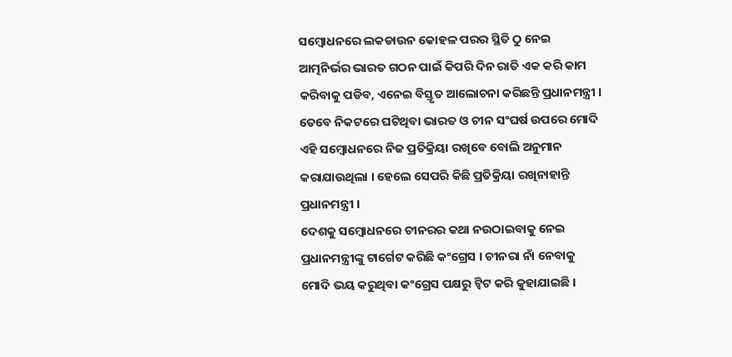ସମ୍ବୋଧନରେ ଲକଡାଉନ କୋହଳ ପରର ସ୍ଥିତି ଠୁ ନେଇ ଆତ୍ମନିର୍ଭର ଭାରତ ଗଠନ ପାଇଁ କିପରି ଦିନ ରାତି ଏକ କରି କାମ କରିବାକୁ ପଡିବ, ଏନେଇ ବିସ୍ତୃତ ଆଲୋଚନା କରିଛନ୍ତି ପ୍ରଧାନମନ୍ତ୍ରୀ । ତେବେ ନିକଟରେ ଘଟିଥିବା ଭାରତ ଓ ଚୀନ ସଂଘର୍ଷ ଉପରେ ମୋଦି ଏହି ସମ୍ବୋଧନରେ ନିଜ ପ୍ରତିକ୍ରିୟା ରଖିବେ ବୋଲି ଅନୁମାନ କରାଯାଉଥିଲା । ହେଲେ ସେପରି କିଛି ପ୍ରତିକ୍ରିୟା ରଖିନାହାନ୍ତି ପ୍ରଧାନମନ୍ତ୍ରୀ ।
ଦେଶକୁ ସମ୍ବୋଧନରେ ଚୀନରର କଥା ନଉଠାଇବାକୁ ନେଇ ପ୍ରଧାନମନ୍ତ୍ରୀଙ୍କୁ ଟାର୍ଗେଟ କରିଛି କଂଗ୍ରେସ । ଚୀନରା ନାଁ ନେବାକୁ ମୋଦି ଭୟ କରୁଥିବା କଂଗ୍ରେସ ପକ୍ଷରୁ ଟ୍ବିଟ କରି କୁହାଯାଇଛି ।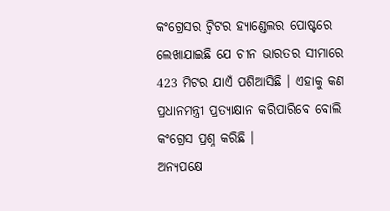କଂଗ୍ରେସର ଟ୍ବିଟର ହ୍ୟାଣ୍ଡେଲର ପୋଷ୍ଟରେ ଲେଖାଯାଇଛି ଯେ ଚୀନ ଭାରତର ସୀମାରେ 423 ମିଟର ଯାଏଁ ପଶିଆସିଛି । ଏହାକୁ କଣ ପ୍ରଧାନମନ୍ତ୍ରୀ ପ୍ରତ୍ୟାକ୍ଷାନ କରିପାରିବେ ବୋଲି କଂଗ୍ରେସ ପ୍ରଶ୍ନ କରିଛି ।
ଅନ୍ୟପକ୍ଷେ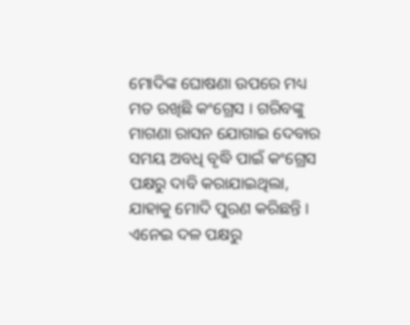ମୋଦିଙ୍କ ଘୋଷଣା ଉପରେ ମଧ୍ୟ ମତ ରଖିଛି କଂଗ୍ରେସ । ଗରିବଙ୍କୁ ମାଗଣା ରାସନ ଯୋଗାଇ ଦେବାର ସମୟ ଅବଧି ବୃଦ୍ଧି ପାଇଁ କଂଗ୍ରେସ ପକ୍ଷରୁ ଦାବି କରାଯାଇଥିଲା, ଯାହାକୁ ମୋଦି ପୁରଣ କରିଛନ୍ତି । ଏନେଇ ଦଳ ପକ୍ଷରୁ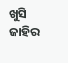ଖୁସି ଜାହିର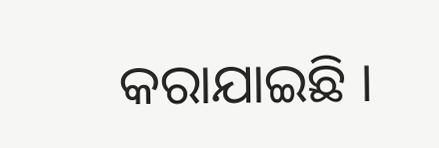କରାଯାଇଛି ।